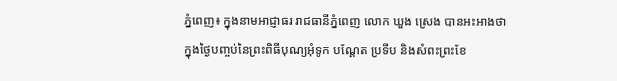ភ្នំពេញ៖ ក្នុងនាមអាជ្ញាធរ រាជធានីភ្នំពេញ លោក ឃួង ស្រេង បានអះអាងថា ក្នុងថ្ងៃបញ្ចប់នៃព្រះពិធីបុណ្យអុំទូក បណ្ដែត ប្រទីប និងសំពះព្រះខែ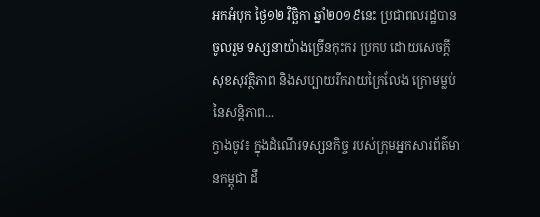អកអំបុក ថ្ងៃ១២ វិច្ឆិកា ឆ្នាំ២០១៩នេះ ប្រជាពលរដ្ឋបានចូលរួម ទស្សនាយ៉ាងច្រើនកុះករ ប្រកប ដោយសេចក្តី សុខសុវត្ថិភាព និងសប្បាយរីករាយក្រៃលែង ក្រោមម្លប់នៃសន្តិភាព...
ក្វាងចូវ៖ ក្នុងដំណើរទស្សនកិច្ច របស់ក្រុមអ្នកសារព័ត៌មានកម្ពុជា ដឹ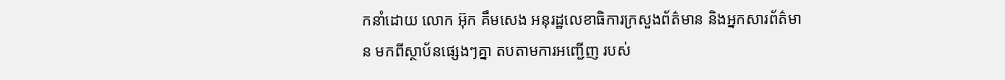កនាំដោយ លោក អ៊ុក គឹមសេង អនុរដ្ឋលេខាធិការក្រសួងព័ត៌មាន និងអ្នកសារព័ត៌មាន មកពីស្ថាប័នផ្សេងៗគ្នា តបតាមការអញ្ជើញ របស់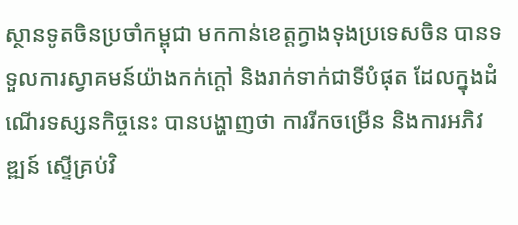ស្ថានទូតចិនប្រចាំកម្ពុជា មកកាន់ខេត្តក្វាងទុងប្រទេសចិន បានទទួលការស្វាគមន៍យ៉ាងកក់ក្តៅ និងរាក់ទាក់ជាទីបំផុត ដែលក្នុងដំណើរទស្សនកិច្ចនេះ បានបង្ហាញថា ការរីកចម្រើន និងការអភិវឌ្ឍន៍ ស្ទើគ្រប់វិ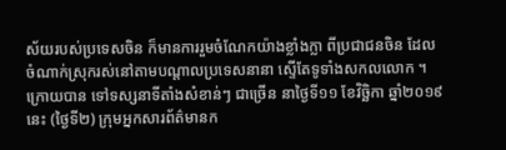ស័យរបស់ប្រទេសចិន ក៏មានការរួមចំណែកយ៉ាងខ្លាំងក្លា ពីប្រជាជនចិន ដែលចំណាក់ស្រុករស់នៅតាមបណ្តាលប្រទេសនានា ស្ទើតែទូទាំងសកលលោក ។ ក្រោយបាន ទៅទស្សនាទីតាំងសំខាន់ៗ ជាច្រើន នាថ្ងៃទី១១ ខែវិច្ឆិកា ឆ្នាំ២០១៩នេះ (ថ្ងៃទី២) ក្រុមអ្នកសារព័ត៌មានក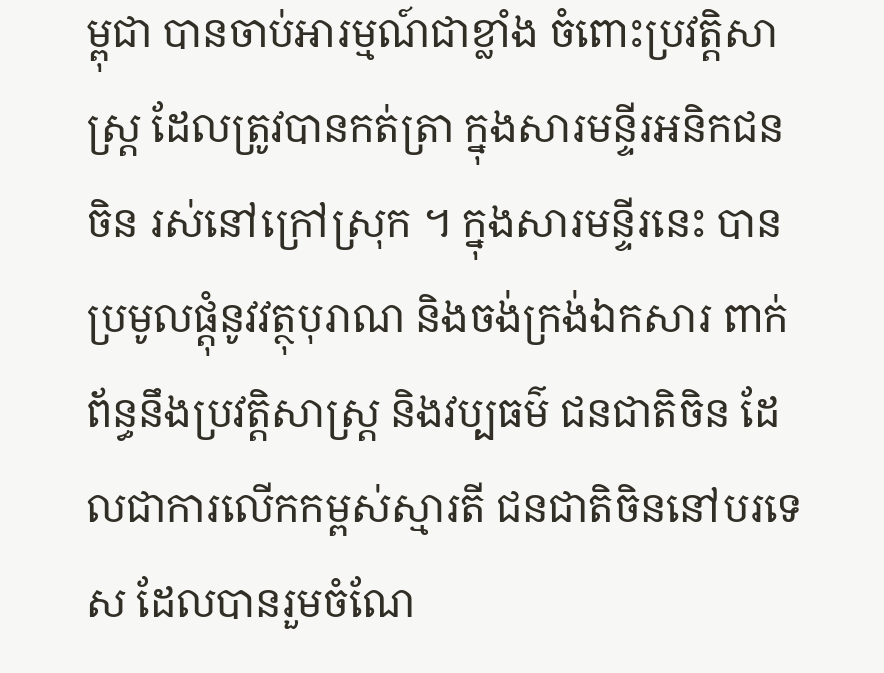ម្ពុជា បានចាប់អារម្មណ៍ជាខ្លាំង ចំពោះប្រវត្តិសាស្ត្រ ដែលត្រូវបានកត់ត្រា ក្នុងសារមន្ទីរអនិកជនចិន រស់នៅក្រៅស្រុក ។ ក្នុងសារមន្ទីរនេះ បានប្រមូលផ្តុំនូវវត្ថុបុរាណ និងចង់ក្រង់ឯកសារ ពាក់ព័ន្ធនឹងប្រវត្តិសាស្រ្ត និងវប្បធម៌ ជនជាតិចិន ដែលជាការលើកកម្ពស់ស្មារតី ជនជាតិចិននៅបរទេស ដែលបានរួមចំណែ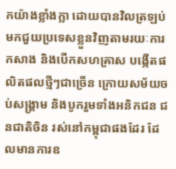កយ៉ាងខ្លាំងក្លា ដោយបានវិលត្រឡប់ មកជួយប្រទេសខ្លួនវិញតាមរយៈការកសាង និងបើកសហគ្រាស បង្កើតផលិតផលថ្មីៗជាច្រើន ក្រោយសម័យចប់សង្គ្រាម និងបូករួមទាំងអនិកជន ជនជាតិចិន រស់នៅកម្ពុជាផងដែរ ដែលមានការឧ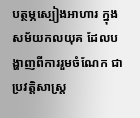បត្ថម្ភស្បៀងអាហារ ក្នុងសម័យកលយុគ ដែលបង្ហាញពីការរួមចំណែក ជាប្រវត្តិសាស្ត្រ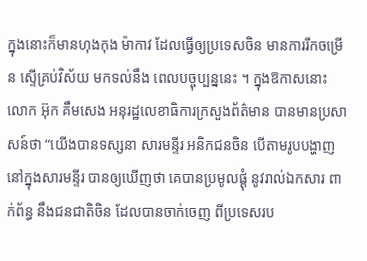ក្នុងនោះក៏មានហុងកុង ម៉ាកាវ ដែលធ្វើឲ្យប្រទេសចិន មានការរីកចម្រើន ស្ទើគ្រប់វិស័យ មកទល់នឹង ពេលបច្ចុប្បន្ននេះ ។ ក្នុងឱកាសនោះ លោក អ៊ុក គឹមសេង អនុរដ្ឋលេខាធិការក្រសួងព័ត៌មាន បានមានប្រសាសន៍ថា “យើងបានទស្សនា សារមន្ទីរ អនិកជនចិន បើតាមរូបបង្ហាញ នៅក្នុងសារមន្ទីរ បានឲ្យឃើញថា គេបានប្រមូលផ្តុំ នូវរាល់ឯកសារ ពាក់ព័ន្ធ នឹងជនជាតិចិន ដែលបានចាក់ចេញ ពីប្រទេសរប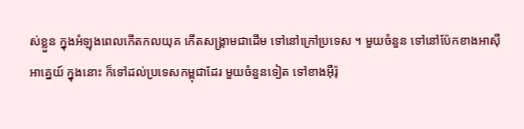ស់ខ្លួន ក្នុងអំឡុងពេលកើតកលយុគ កើតសង្គ្រាមជាដើម ទៅនៅក្រៅប្រទេស ។ មួយចំនួន ទៅនៅប៉ែកខាងអាស៊ីអាគ្នេយ៍ ក្នុងនោះ ក៏ទៅដល់ប្រទេសកម្ពុជាដែរ មួយចំនួនទៀត ទៅខាងអ៊ឺរ៉ុ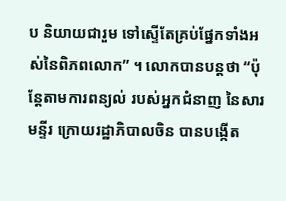ប និយាយជារួម ទៅស្ទើតែគ្រប់ផ្នែកទាំងអស់នៃពិភពលោក” ។ លោកបានបន្តថា “ប៉ុន្តែតាមការពន្យល់ របស់អ្នកជំនាញ នៃសារមន្ទីរ ក្រោយរដ្ឋាភិបាលចិន បានបង្កើត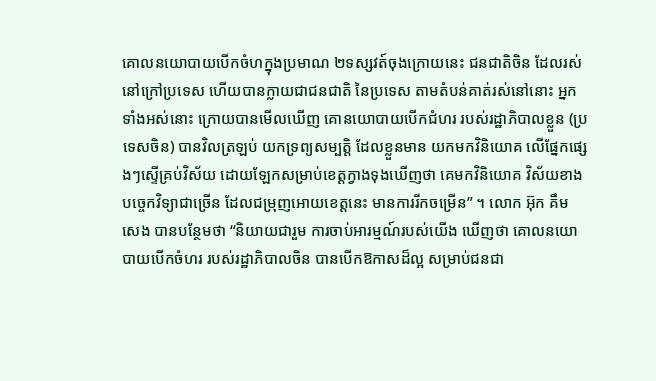គោលនយោបាយបើកចំហក្នុងប្រមាណ ២ទស្សវត៍ចុងក្រោយនេះ ជនជាតិចិន ដែលរស់នៅក្រៅប្រទេស ហើយបានក្លាយជាជនជាតិ នៃប្រទេស តាមតំបន់គាត់រស់នៅនោះ អ្នកទាំងអស់នោះ ក្រោយបានមើលឃើញ គោនយោបាយបើកជំហរ របស់រដ្ឋាភិបាលខ្លួន (ប្រទេសចិន) បានវិលត្រឡប់ យកទ្រព្យសម្បត្តិ ដែលខ្លួនមាន យកមកវិនិយោគ លើផ្នែកផ្សេងៗស្ទើគ្រប់វិស័យ ដោយឡែកសម្រាប់ខេត្តក្វាងទុងឃើញថា គេមកវិនិយោគ វិស័យខាងបច្ចេកវិទ្យាជាច្រើន ដែលជម្រុញអោយខេត្តនេះ មានការរីកចម្រើន” ។ លោក អ៊ុក គឹម សេង បានបន្ថែមថា “និយាយជារួម ការចាប់អារម្មណ៍របស់យើង ឃើញថា គោលនយោបាយបើកចំហរ របស់រដ្ឋាភិបាលចិន បានបើកឱកាសដ៏ល្អ សម្រាប់ជនជា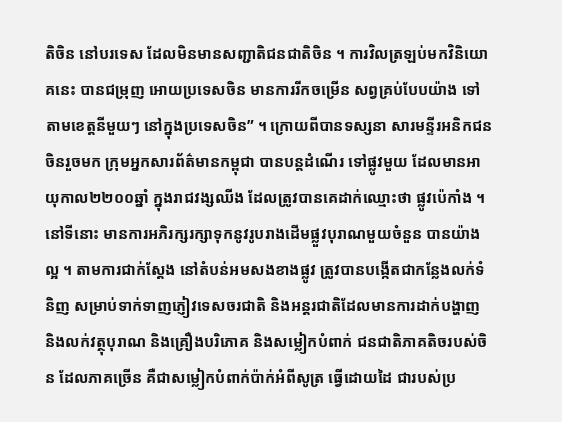តិចិន នៅបរទេស ដែលមិនមានសញ្ជាតិជនជាតិចិន ។ ការវិលត្រឡប់មកវិនិយោគនេះ បានជម្រុញ អោយប្រទេសចិន មានការរីកចម្រើន សព្វគ្រប់បែបយ៉ាង ទៅតាមខេត្តនីមួយៗ នៅក្នុងប្រទេសចិន” ។ ក្រោយពីបានទស្សនា សារមន្ទីរអនិកជនចិនរួចមក ក្រុមអ្នកសារព័ត៌មានកម្ពុជា បានបន្តដំណើរ ទៅផ្លូវមួយ ដែលមានអាយុកាល២២០០ឆ្នាំ ក្នុងរាជវង្សឈីង ដែលត្រូវបានគេដាក់ឈ្មោះថា ផ្លូវប៉េកាំង ។ នៅទីនោះ មានការអភិរក្សរក្សាទុកនូវរូបរាងដើមផ្លួវបុរាណមួយចំនួន បានយ៉ាងល្អ ។ តាមការជាក់ស្តែង នៅតំបន់អមសងខាងផ្លូវ ត្រូវបានបង្កើតជាកន្លែងលក់ទំនិញ សម្រាប់ទាក់ទាញភ្ញៀវទេសចរជាតិ និងអន្តរជាតិដែលមានការដាក់បង្ហាញ និងលក់វត្ថុបុរាណ និងគ្រឿងបរិភោគ និងសម្លៀកបំពាក់ ជនជាតិភាគតិចរបស់ចិន ដែលភាគច្រើន គឺជាសម្លៀកបំពាក់ប៉ាក់អំពីសូត្រ ធ្វើដោយដៃ ជារបស់ប្រ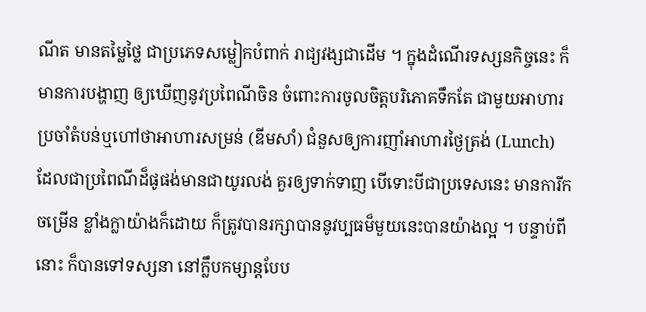ណីត មានតម្លៃថ្លៃ ជាប្រភេទសម្លៀកបំពាក់ រាជ្យវង្សជាដើម ។ ក្នុងដំណើរទស្សនកិច្ចនេះ ក៏មានការបង្ហាញ ឲ្យឃើញនូវប្រពៃណីចិន ចំពោះការចូលចិត្តបរិភោគទឹកតែ ជាមួយអាហារប្រចាំតំបន់ឬហៅថាអាហារសម្រន់ (ឌីមសាំ) ជំនួសឲ្យការញាំអាហារថ្ងៃត្រង់ (Lunch) ដែលជាប្រពៃណីដ៏ផូផង់មានជាយូរលង់ គួរឲ្យទាក់ទាញ បើទោះបីជាប្រទេសនេះ មានការីកចម្រើន ខ្លាំងក្លាយ៉ាងក៏ដោយ ក៏ត្រូវបានរក្សាបាននូវប្បធម៏មួយនេះបានយ៉ាងល្អ ។ បន្ទាប់ពីនោះ ក៏បានទៅទស្សនា នៅក្លឹបកម្សាន្តបែប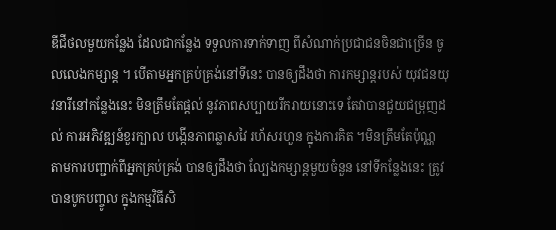ឌីជីថលមួយកន្លែង ដែលជាកន្លែង ទទួលការទាក់ទាញ ពីសំណាក់ប្រជាជនចិនជាច្រើន ចូលលេងកម្សាន្ត ។ បើតាមអ្នកគ្រប់គ្រង់នៅទីនេះ បានឲ្យដឹងថា ការកម្សាន្តរបស់ យុវជនយុវនារីនៅកន្លែងនេះ មិនត្រឹមតែផ្តល់ នូវភាពសប្បាយរីករាយនោះទេ តែវាបានជួយជម្រុញដល់ ការអភិវឌ្ឍន៍ខួរក្បាល បង្កើនភាពឆ្លាសវៃ រហ័សរហួន ក្នុងការគិត ។មិនត្រឹមតែប៉ុណ្ណ តាមការបញ្ជាក់ពីអ្នកគ្រប់គ្រង់ បានឲ្យដឹងថា ល្បែងកម្សាន្តមួយចំនួន នៅទីកន្លែងនេះ ត្រូវបានបូកបញ្ចូល ក្នុងកម្មវិធីសិ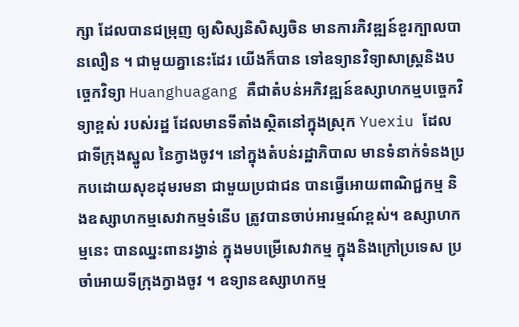ក្សា ដែលបានជម្រុញ ឲ្យសិស្សនិសិស្សចិន មានការភិវឌ្ឍន៍ខួរក្បាលបានលឿន ។ ជាមួយគ្នានេះដែរ យើងក៏បាន ទៅឧទ្យានវិទ្យាសាស្ត្រនិងបច្ចេកវិទ្យា Huanghuagang គឺជាតំបន់អភិវឌ្ឍន៍ឧស្សាហកម្មបច្ចេកវិទ្យាខ្ពស់ របស់រដ្ឋ ដែលមានទីតាំងស្ថិតនៅក្នុងស្រុក Yuexiu ដែលជាទីក្រុងស្នូល នៃក្វាងចូវ។ នៅក្នុងតំបន់រដ្ឋាភិបាល មានទំនាក់ទំនងប្រកបដោយសុខដុមរមនា ជាមួយប្រជាជន បានធ្វើអោយពាណិជ្ជកម្ម និងឧស្សាហកម្មសេវាកម្មទំនើប ត្រូវបានចាប់អារម្មណ៍ខ្ពស់។ ឧស្សាហកម្មនេះ បានឈ្នះពានរង្វាន់ ក្នុងមបម្រើសេវាកម្ម ក្នុងនិងក្រៅប្រទេស ប្រចាំអោយទីក្រុងក្វាងចូវ ។ ឧទ្យានឧស្សាហកម្ម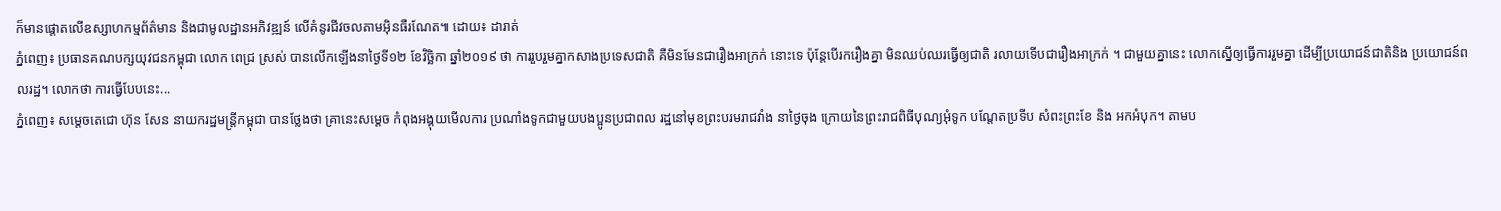ក៏មានផ្តោតលើឧស្សាហកម្មព័ត៌មាន និងជាមូលដ្ឋានអភិវឌ្ឍន៍ លើគំនូរជីវចលតាមអ៊ិនធឺរណែត៕ ដោយ៖ ដារាត់
ភ្នំពេញ៖ ប្រធានគណបក្សយុវជនកម្ពុជា លោក ពេជ្រ ស្រស់ បានលើកឡើងនាថ្ងៃទី១២ ខែវិច្ឆិកា ឆ្នាំ២០១៩ ថា ការរួបរួមគ្នាកសាងប្រទេសជាតិ គឺមិនមែនជារឿងអាក្រក់ នោះទេ ប៉ុន្តែបើរករឿងគ្នា មិនឈប់ឈរធ្វើឲ្យជាតិ រលាយទើបជារឿងអាក្រក់ ។ ជាមួយគ្នានេះ លោកស្នើឲ្យធ្វើការរួមគ្នា ដើម្បីប្រយោជន៍ជាតិនិង ប្រយោជន៍ពលរដ្ឋ។ លោកថា ការធ្វើបែបនេះ...
ភ្នំពេញ៖ សម្តេចតេជោ ហ៊ុន សែន នាយករដ្ឋមន្រ្តីកម្ពុជា បានថ្លែងថា គ្រានេះសម្តេច កំពុងអង្គុយមើលការ ប្រណាំងទូកជាមួយបងប្អូនប្រជាពល រដ្ឋនៅមុខព្រះបរមរាជវាំង នាថ្ងៃចុង ក្រោយនៃព្រះរាជពិធីបុណ្យអុំទូក បណ្តែតប្រទីប សំពះព្រះខែ និង អកអំបុក។ តាមប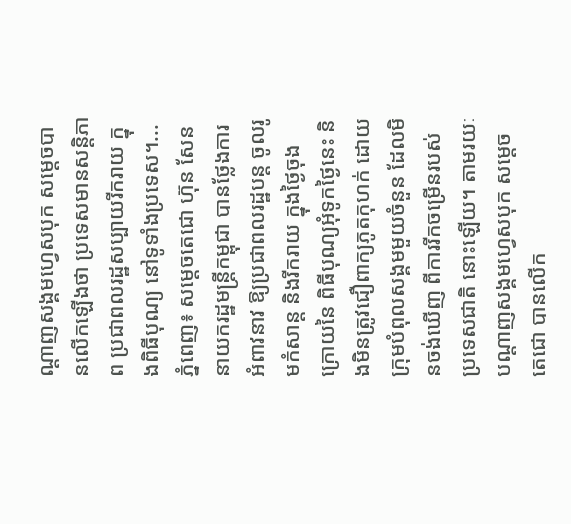ណ្តាញសង្គមហ្វេសបុក សម្តេចបានលើកឡើងថា ប្រទេសមានសន្តិភាព ប្រជាពលរដ្ឋសប្បាយរីករាយ ក្នុងពិធីបុណ្យ នៅទូទាំងប្រទេស។...
ភ្នំពេញ៖ សម្តេចតេជោ ហ៊ុន សែននាយករដ្ឋមន្រ្តីកម្ពុជា បានថ្លែងការអំពាវនាវ ឱ្យប្រជាពលរដ្ឋបន្ត ចូលរូមកំសាន្ត និងរីករាយ ក្នុងថ្ងៃចុងក្រោយនៃ ពិធីបុណ្យអុំទូកថ្ងៃនេះ និងមិនត្រូវជឿពាក្យភូតកុហក់ ដោយក្រុមបំពុលសង្គមមួយចំនួន ដែលមិនចង់ឃើញ ពីការរីកចម្រើនរបស់ ប្រទេសជាតិ នោះឡើយ។ តាមរយៈបណ្តាញសង្គមហ្វេសបុក សម្តេចតេជោ បានលើក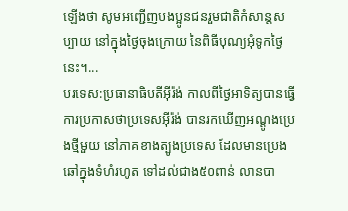ឡើងថា សូមអញ្ជើញបងប្អូនជនរួមជាតិកំសាន្តសប្បាយ នៅក្នុងថ្ងៃចុងក្រោយ នៃពិធីបុណ្យអុំទូកថ្ងៃនេះ។...
បរទេស:ប្រធានាធិបតីអ៊ីរ៉ង់ កាលពីថ្ងៃអាទិត្យបានធ្វើការប្រកាសថាប្រទេសអ៊ីរ៉ង់ បានរកឃើញអណ្តូងប្រេងថ្មីមួយ នៅភាគខាងត្បូងប្រទេស ដែលមានប្រេងឆៅក្នុងទំហំរហូត ទៅដល់ជាង៥០ពាន់ លានបា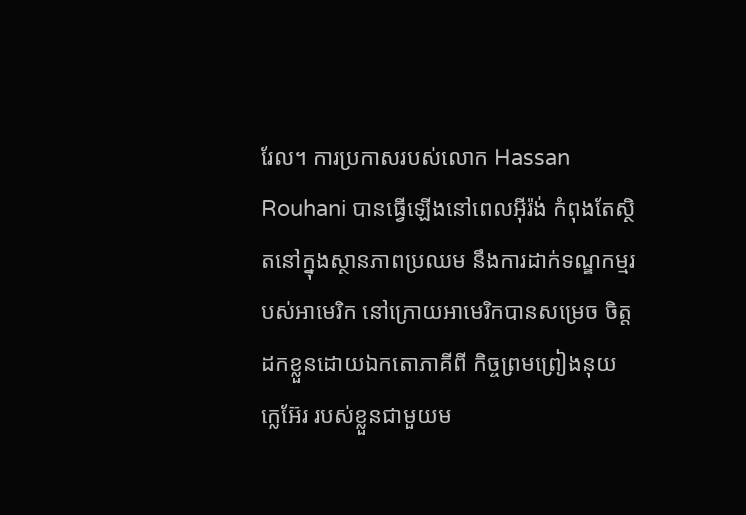រែល។ ការប្រកាសរបស់លោក Hassan Rouhani បានធ្វើឡើងនៅពេលអ៊ីរ៉ង់ កំពុងតែស្ថិតនៅក្នុងស្ថានភាពប្រឈម នឹងការដាក់ទណ្ឌកម្មរបស់អាមេរិក នៅក្រោយអាមេរិកបានសម្រេច ចិត្តដកខ្លួនដោយឯកតោភាគីពី កិច្ចព្រមព្រៀងនុយក្លេអ៊ែរ របស់ខ្លួនជាមួយម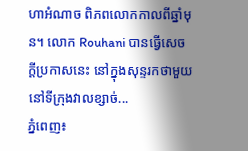ហាអំណាច ពិភពលោកកាលពីឆ្នាំមុន។ លោក Rouhani បានធ្វើសេចក្តីប្រកាសនេះ នៅក្នុងសុន្ទរកថាមួយនៅទីក្រុងវាលខ្សាច់...
ភ្នំពេញ៖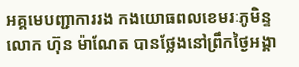អគ្គមេបញ្ជាការរង កងយោធពលខេមរៈភូមិន្ទ លោក ហ៊ុន ម៉ាណែត បានថ្លែងនៅព្រឹកថ្ងៃអង្គា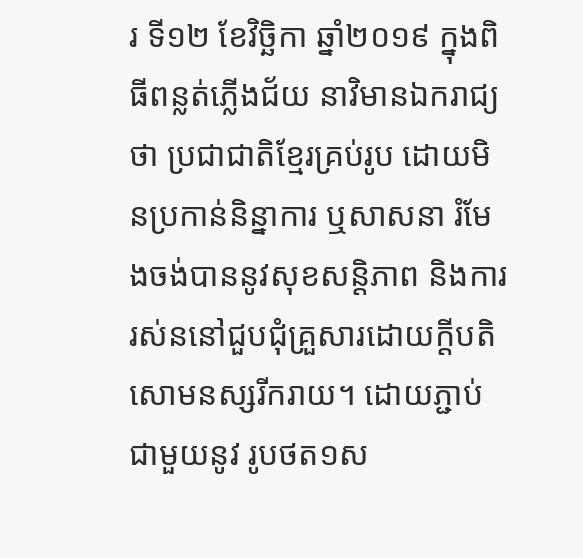រ ទី១២ ខែវិច្ឆិកា ឆ្នាំ២០១៩ ក្នុងពិធីពន្លត់ភ្លើងជ័យ នាវិមានឯករាជ្យថា ប្រជាជាតិខ្មែរគ្រប់រូប ដោយមិនប្រកាន់និន្នាការ ឬសាសនា រំមែងចង់បាននូវសុខសន្តិភាព និងការរស់ននៅជួបជុំគ្រួសារដោយក្តីបតិសោមនស្សរីករាយ។ ដោយភ្ជាប់ជាមួយនូវ រូបថត១ស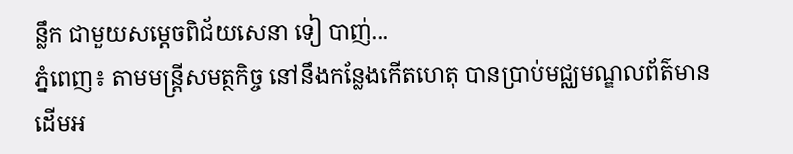ន្លឹក ជាមួយសម្តេចពិជ័យសេនា ទៀ បាញ់...
ភ្នំពេញ៖ តាមមន្ត្រីសមត្ថកិច្ច នៅនឹងកន្លែងកើតហេតុ បានប្រាប់មជ្ឈមណ្ឌលព័ត៌មានដើមអ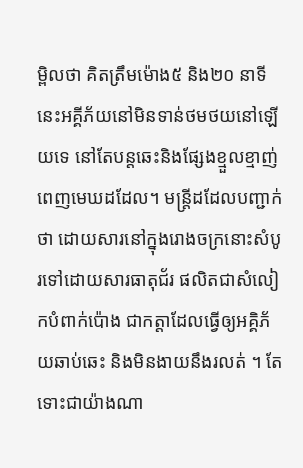ម្ពិលថា គិតត្រឹមម៉ោង៥ និង២០ នាទី នេះអគ្គីភ័យនៅមិនទាន់ថមថយនៅឡើយទេ នៅតែបន្តឆេះនិងផ្សែងខ្មួលខ្មាញ់ ពេញមេឃដដែល។ មន្ត្រីដដែលបញ្ជាក់ថា ដោយសារនៅក្នុងរោងចក្រនោះសំបូរទៅដោយសារធាតុជ័រ ផលិតជាសំលៀកបំពាក់ប៉ោង ជាកត្តាដែលធ្វើឲ្យអគ្គិភ័យឆាប់ឆេះ និងមិនងាយនឹងរលត់ ។ តែទោះជាយ៉ាងណា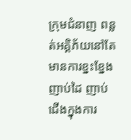ក្រុមជំនាញ ពន្លត់អគ្គិភ័យនៅតែមានការខ្នះខ្នែងញាប់ដៃ ញាប់ជើងក្នុងការ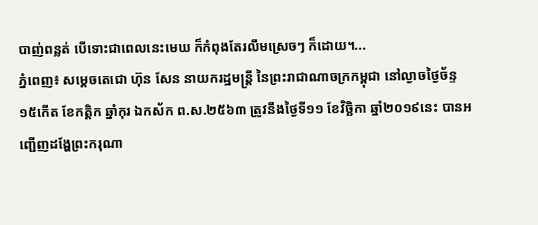បាញ់ពន្លត់ បើទោះជាពេលនេះមេឃ ក៏កំពុងតែរលឹមស្រេចៗ ក៏ដោយ។...
ភ្នំពេញ៖ សម្ដេចតេជោ ហ៊ុន សែន នាយករដ្ឋមន្រ្តី នៃព្រះរាជាណាចក្រកម្ពុជា នៅល្ងាចថ្ងៃច័ន្ទ ១៥កើត ខែកត្តិក ឆ្នាំកុរ ឯកស័ក ព.ស.២៥៦៣ ត្រូវនឹងថ្ងៃទី១១ ខែវិច្ឆិកា ឆ្នាំ២០១៩នេះ បានអញ្ជើញដង្ហែព្រះករុណា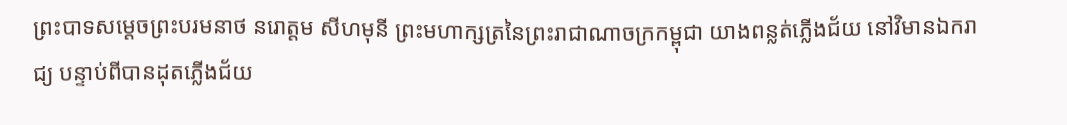ព្រះបាទសម្ដេចព្រះបរមនាថ នរោត្ដម សីហមុនី ព្រះមហាក្សត្រនៃព្រះរាជាណាចក្រកម្ពុជា យាងពន្លត់ភ្លើងជ័យ នៅវិមានឯករាជ្យ បន្ទាប់ពីបានដុតភ្លើងជ័យ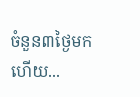ចំនួន៣ថ្ងៃមកហើយ...